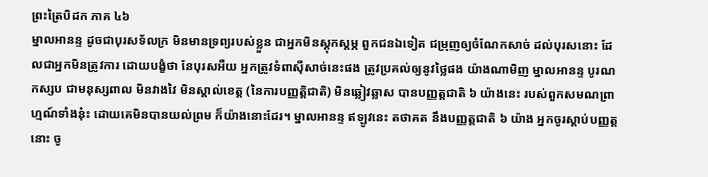ព្រះត្រៃបិដក ភាគ ៤៦
ម្នាលអានន្ទ ដូចជាបុរសទ័លក្រ មិនមានទ្រព្យរបស់ខ្លួន ជាអ្នកមិនស្តុកស្តម្ភ ពួកជនឯទៀត ជម្រុញឲ្យចំណែកសាច់ ដល់បុរសនោះ ដែលជាអ្នកមិនត្រូវការ ដោយបង្ខំថា នែបុរសអឺយ អ្នកត្រូវទំពាស៊ីសាច់នេះផង ត្រូវប្រគល់ឲ្យនូវថ្លៃផង យ៉ាងណាមិញ ម្នាលអានន្ទ បូរណកស្សប ជាមនុស្សពាល មិនវាងវៃ មិនស្គាល់ខេត្ត (នៃការបញ្ញត្តិជាតិ) មិនឆ្លៀវឆ្លាស បានបញ្ញត្តជាតិ ៦ យ៉ាងនេះ របស់ពួកសមណព្រាហ្មណ៍ទាំងនុ៎ះ ដោយគេមិនបានយល់ព្រម ក៏យ៉ាងនោះដែរ។ ម្នាលអានន្ទ ឥឡូវនេះ តថាគត នឹងបញ្ញត្តជាតិ ៦ យ៉ាង អ្នកចូរស្តាប់បញ្ញត្តនោះ ចូ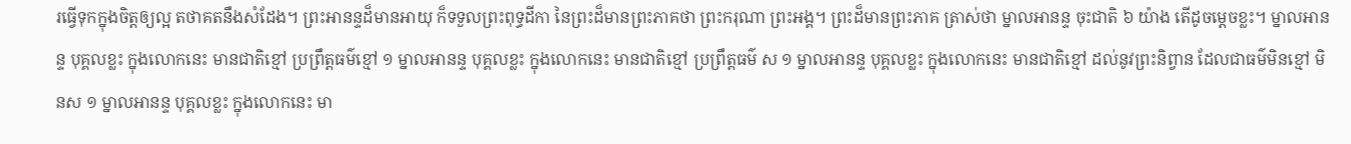រធ្វើទុកក្នុងចិត្តឲ្យល្អ តថាគតនឹងសំដែង។ ព្រះអានន្ទដ៏មានអាយុ ក៏ទទួលព្រះពុទ្ធដីកា នៃព្រះដ៏មានព្រះភាគថា ព្រះករុណា ព្រះអង្គ។ ព្រះដ៏មានព្រះភាគ ត្រាស់ថា ម្នាលអានន្ទ ចុះជាតិ ៦ យ៉ាង តើដូចម្តេចខ្លះ។ ម្នាលអានន្ទ បុគ្គលខ្លះ ក្នុងលោកនេះ មានជាតិខ្មៅ ប្រព្រឹត្តធម៌ខ្មៅ ១ ម្នាលអានន្ទ បុគ្គលខ្លះ ក្នុងលោកនេះ មានជាតិខ្មៅ ប្រព្រឹត្តធម៌ ស ១ ម្នាលអានន្ទ បុគ្គលខ្លះ ក្នុងលោកនេះ មានជាតិខ្មៅ ដល់នូវព្រះនិព្វាន ដែលជាធម៌មិនខ្មៅ មិនស ១ ម្នាលអានន្ទ បុគ្គលខ្លះ ក្នុងលោកនេះ មា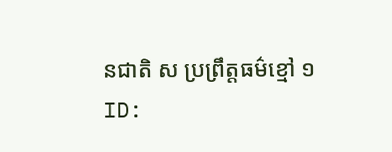នជាតិ ស ប្រព្រឹត្តធម៌ខ្មៅ ១
ID: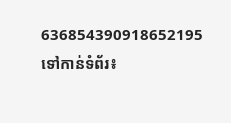636854390918652195
ទៅកាន់ទំព័រ៖